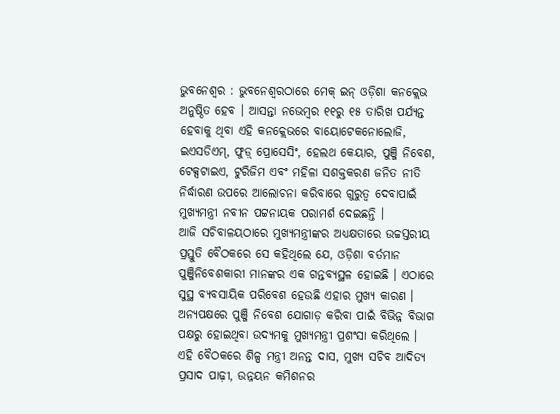ଭୁବନେଶ୍ୱର : ଭୁବନେଶ୍ୱରଠାରେ ମେକ୍ ଇନ୍ ଓଡ଼ିଶା କନକ୍ଲେଭ ଅନୁଷ୍ଠିତ ହେବ । ଆସନ୍ତା ନଭେମ୍ବର ୧୧ରୁ ୧୫ ତାରିଖ ପର୍ଯ୍ୟନ୍ତ ହେବାକୁ ଥିବା ଏହି କନକ୍ଲେଭରେ ବାୟୋଟେକନୋଲୋଜି, ଇଏସଡିଏମ୍, ଫୁଡ଼୍ ପ୍ରୋସେସିଂ, ହେଲଥ କେୟାର, ପୁଞ୍ଜି ନିବେଶ, ଟେକ୍ସଟାଇଏ, ଟୁରିଜିମ ଏବଂ ମହିଳା ସଶକ୍ତକରଣ ଜନିତ ନୀତି ନିର୍ଦ୍ଧାରଣ ଉପରେ ଆଲୋଚନା କରିବାରେ ଗୁରୁତ୍ୱ ଦେବାପାଇଁ ମୁଖ୍ୟମନ୍ତ୍ରୀ ନବୀନ ପଟ୍ଟନାୟକ ପରାମର୍ଶ ଦେଇଛନ୍ତି ।
ଆଜି ସଚିବାଳୟଠାରେ ମୁଖ୍ୟମନ୍ତ୍ରୀଙ୍କର ଅଧ୍ୟକ୍ଷତାରେ ଉଚ୍ଚସ୍ତରୀୟ ପ୍ରସ୍ତୁତି ବୈଠକରେ ସେ କହିଥିଲେ ଯେ, ଓଡ଼ିଶା ବର୍ତମାନ ପୁଞ୍ଜିନିବେଶକାରୀ ମାନଙ୍କର ଏକ ଗନ୍ତବ୍ୟସ୍ଥଳ ହୋଇଛି । ଏଠାରେ ସୁସ୍ଥ ବ୍ୟବସାୟିକ ପରିବେଶ ହେଉଛି ଏହାର ମୁଖ୍ୟ କାରଣ । ଅନ୍ୟପକ୍ଷରେ ପୁଞ୍ଜି ନିବେଶ ଯୋଗାଡ଼ କରିବା ପାଇଁ ବିଭିନ୍ନ ବିଭାଗ ପକ୍ଷରୁ ହୋଇଥିବା ଉଦ୍ୟମକୁ ମୁଖ୍ୟମନ୍ତ୍ରୀ ପ୍ରଶଂସା କରିଥିଲେ ।
ଏହି ବୈଠକରେ ଶିଳ୍ପ ମନ୍ତ୍ରୀ ଅନନ୍ତ ଦାସ, ମୁଖ୍ୟ ସଚିବ ଆଦିତ୍ୟ ପ୍ରସାଦ ପାଢ଼ୀ, ଉନ୍ନୟନ କମିଶନର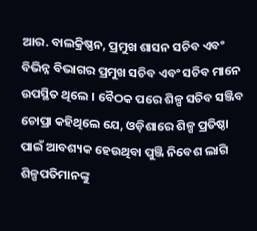ଆର. ବାଲକ୍ରିଷ୍ଣନ, ପ୍ରମୁଖ ଶାସନ ସଚିବ ଏବଂ ବିଭିନ୍ନ ବିଭାଗର ପ୍ରମୁଖ ସଚିବ ଏବଂ ସଚିବ ମାନେ ଉପସ୍ଥିତ ଥିଲେ । ବୈଠକ ପରେ ଶିଳ୍ପ ସଚିବ ସଞ୍ଜିବ ଚୋପ୍ରା କହିଥିଲେ ଯେ, ଓଡ଼ିଶାରେ ଶିଳ୍ପ ପ୍ରତିଷ୍ଠା ପାଇଁ ଆବଶ୍ୟକ ହେଉଥିବା ପୁଞ୍ଜି ନିବେଶ ଲାଗି ଶିଳ୍ପପତିମାନଙ୍କୁ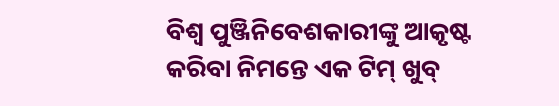ବିଶ୍ୱ ପୁଞ୍ଜିନିବେଶକାରୀଙ୍କୁ ଆକୃଷ୍ଟ କରିବା ନିମନ୍ତେ ଏକ ଟିମ୍ ଖୁବ୍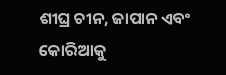ଶୀଘ୍ର ଚୀନ, ଜାପାନ ଏବଂ କୋରିଆକୁ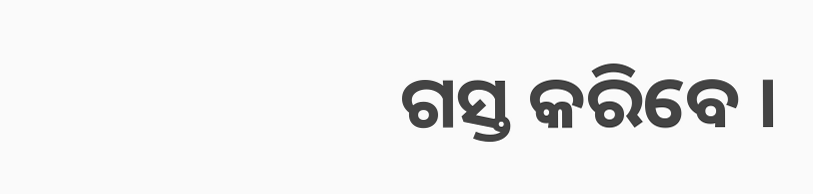ଗସ୍ତ କରିବେ ।